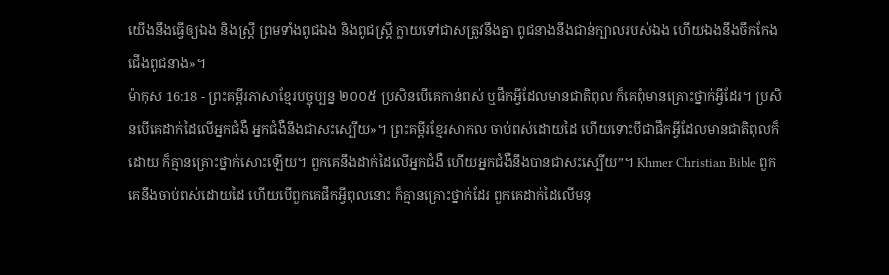យើងនឹងធ្វើឲ្យឯង និងស្ត្រី ព្រមទាំងពូជឯង និងពូជស្ត្រី ក្លាយទៅជាសត្រូវនឹងគ្នា ពូជនាងនឹងជាន់ក្បាលរបស់ឯង ហើយឯងនឹងចឹកកែងជើងពូជនាង»។
ម៉ាកុស 16:18 - ព្រះគម្ពីរភាសាខ្មែរបច្ចុប្បន្ន ២០០៥ ប្រសិនបើគេកាន់ពស់ ឬផឹកអ្វីដែលមានជាតិពុល ក៏គេពុំមានគ្រោះថ្នាក់អ្វីដែរ។ ប្រសិនបើគេដាក់ដៃលើអ្នកជំងឺ អ្នកជំងឺនឹងជាសះស្បើយ»។ ព្រះគម្ពីរខ្មែរសាកល ចាប់ពស់ដោយដៃ ហើយទោះបីជាផឹកអ្វីដែលមានជាតិពុលក៏ដោយ ក៏គ្មានគ្រោះថ្នាក់សោះឡើយ។ ពួកគេនឹងដាក់ដៃលើអ្នកជំងឺ ហើយអ្នកជំងឺនឹងបានជាសះស្បើយ”។ Khmer Christian Bible ពួកគេនឹងចាប់ពស់ដោយដៃ ហើយបើពួកគេផឹកអ្វីពុលនោះ ក៏គ្មានគ្រោះថ្នាក់ដែរ ពួកគេដាក់ដៃលើមនុ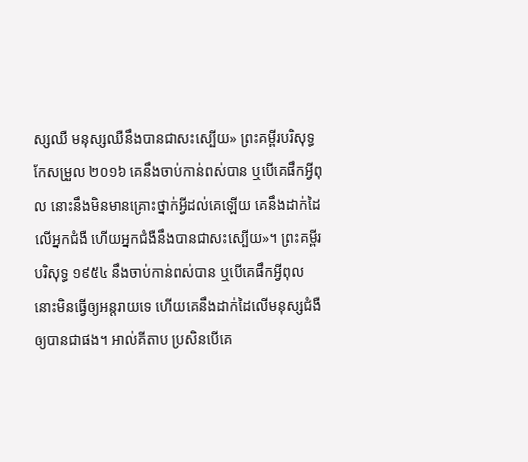ស្សឈឺ មនុស្សឈឺនឹងបានជាសះស្បើយ» ព្រះគម្ពីរបរិសុទ្ធកែសម្រួល ២០១៦ គេនឹងចាប់កាន់ពស់បាន ឬបើគេផឹកអ្វីពុល នោះនឹងមិនមានគ្រោះថ្នាក់អ្វីដល់គេឡើយ គេនឹងដាក់ដៃលើអ្នកជំងឺ ហើយអ្នកជំងឺនឹងបានជាសះស្បើយ»។ ព្រះគម្ពីរបរិសុទ្ធ ១៩៥៤ នឹងចាប់កាន់ពស់បាន ឬបើគេផឹកអ្វីពុល នោះមិនធ្វើឲ្យអន្តរាយទេ ហើយគេនឹងដាក់ដៃលើមនុស្សជំងឺឲ្យបានជាផង។ អាល់គីតាប ប្រសិនបើគេ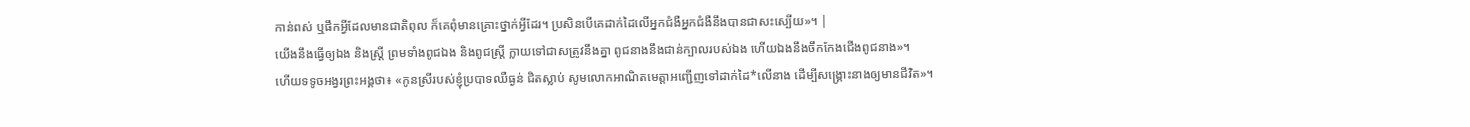កាន់ពស់ ឬផឹកអ្វីដែលមានជាតិពុល ក៏គេពុំមានគ្រោះថ្នាក់អ្វីដែរ។ ប្រសិនបើគេដាក់ដៃលើអ្នកជំងឺអ្នកជំងឺនឹងបានជាសះស្បើយ»។ |
យើងនឹងធ្វើឲ្យឯង និងស្ត្រី ព្រមទាំងពូជឯង និងពូជស្ត្រី ក្លាយទៅជាសត្រូវនឹងគ្នា ពូជនាងនឹងជាន់ក្បាលរបស់ឯង ហើយឯងនឹងចឹកកែងជើងពូជនាង»។
ហើយទទូចអង្វរព្រះអង្គថា៖ «កូនស្រីរបស់ខ្ញុំប្របាទឈឺធ្ងន់ ជិតស្លាប់ សូមលោកអាណិតមេត្តាអញ្ជើញទៅដាក់ដៃ*លើនាង ដើម្បីសង្គ្រោះនាងឲ្យមានជីវិត»។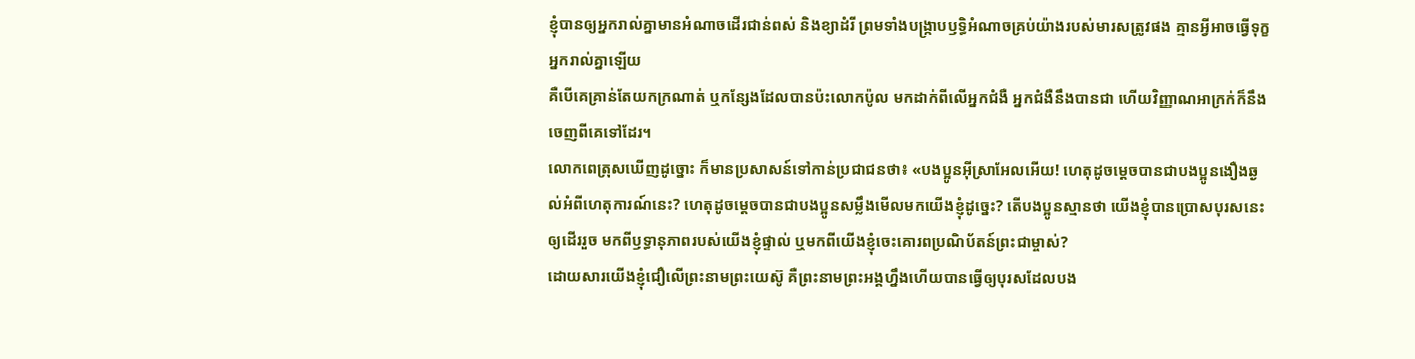ខ្ញុំបានឲ្យអ្នករាល់គ្នាមានអំណាចដើរជាន់ពស់ និងខ្យាដំរី ព្រមទាំងបង្ក្រាបឫទ្ធិអំណាចគ្រប់យ៉ាងរបស់មារសត្រូវផង គ្មានអ្វីអាចធ្វើទុក្ខអ្នករាល់គ្នាឡើយ
គឺបើគេគ្រាន់តែយកក្រណាត់ ឬកន្សែងដែលបានប៉ះលោកប៉ូល មកដាក់ពីលើអ្នកជំងឺ អ្នកជំងឺនឹងបានជា ហើយវិញ្ញាណអាក្រក់ក៏នឹងចេញពីគេទៅដែរ។
លោកពេត្រុសឃើញដូច្នោះ ក៏មានប្រសាសន៍ទៅកាន់ប្រជាជនថា៖ «បងប្អូនអ៊ីស្រាអែលអើយ! ហេតុដូចម្ដេចបានជាបងប្អូនងឿងឆ្ងល់អំពីហេតុការណ៍នេះ? ហេតុដូចម្ដេចបានជាបងប្អូនសម្លឹងមើលមកយើងខ្ញុំដូច្នេះ? តើបងប្អូនស្មានថា យើងខ្ញុំបានប្រោសបុរសនេះឲ្យដើររួច មកពីឫទ្ធានុភាពរបស់យើងខ្ញុំផ្ទាល់ ឬមកពីយើងខ្ញុំចេះគោរពប្រណិប័តន៍ព្រះជាម្ចាស់?
ដោយសារយើងខ្ញុំជឿលើព្រះនាមព្រះយេស៊ូ គឺព្រះនាមព្រះអង្គហ្នឹងហើយបានធ្វើឲ្យបុរសដែលបង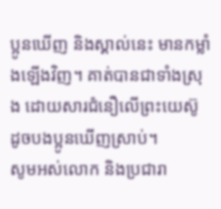ប្អូនឃើញ និងស្គាល់នេះ មានកម្លាំងឡើងវិញ។ គាត់បានជាទាំងស្រុង ដោយសារជំនឿលើព្រះយេស៊ូ ដូចបងប្អូនឃើញស្រាប់។
សូមអស់លោក និងប្រជារា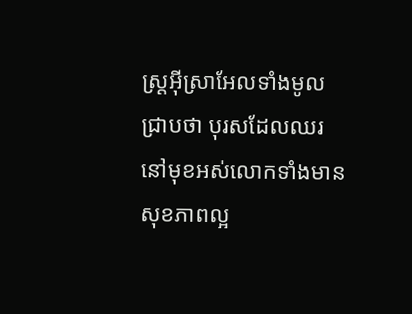ស្ដ្រអ៊ីស្រាអែលទាំងមូលជ្រាបថា បុរសដែលឈរនៅមុខអស់លោកទាំងមានសុខភាពល្អ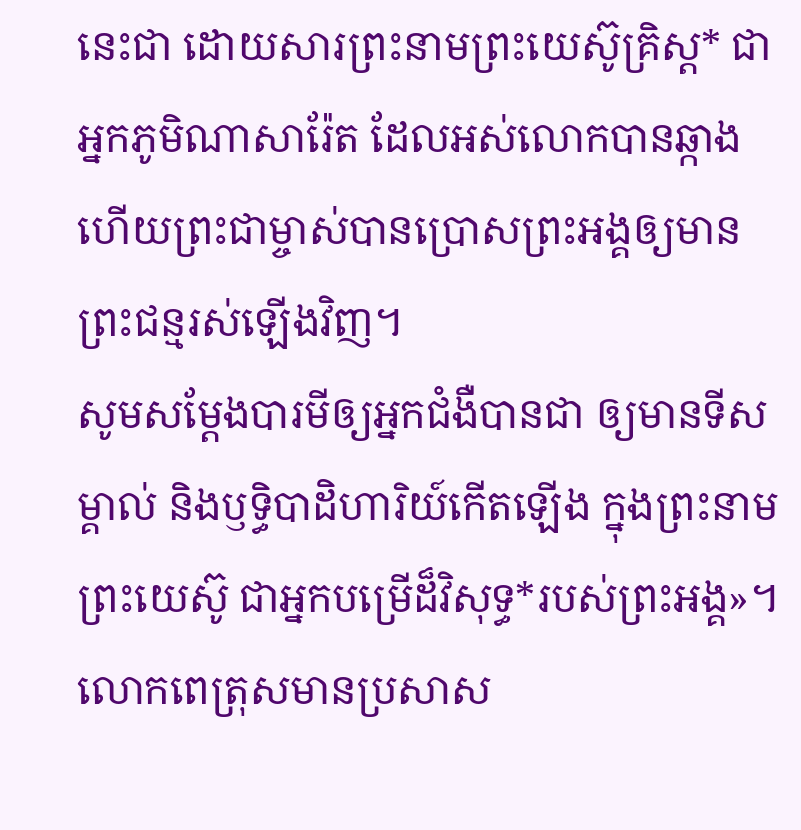នេះជា ដោយសារព្រះនាមព្រះយេស៊ូគ្រិស្ត* ជាអ្នកភូមិណាសារ៉ែត ដែលអស់លោកបានឆ្កាង ហើយព្រះជាម្ចាស់បានប្រោសព្រះអង្គឲ្យមានព្រះជន្មរស់ឡើងវិញ។
សូមសម្តែងបារមីឲ្យអ្នកជំងឺបានជា ឲ្យមានទីសម្គាល់ និងឫទ្ធិបាដិហារិយ៍កើតឡើង ក្នុងព្រះនាមព្រះយេស៊ូ ជាអ្នកបម្រើដ៏វិសុទ្ធ*របស់ព្រះអង្គ»។
លោកពេត្រុសមានប្រសាស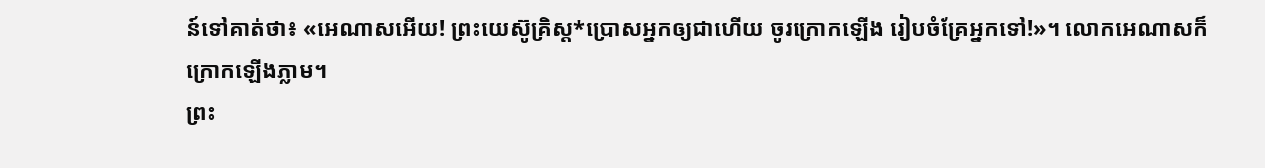ន៍ទៅគាត់ថា៖ «អេណាសអើយ! ព្រះយេស៊ូគ្រិស្ត*ប្រោសអ្នកឲ្យជាហើយ ចូរក្រោកឡើង រៀបចំគ្រែអ្នកទៅ!»។ លោកអេណាសក៏ក្រោកឡើងភ្លាម។
ព្រះ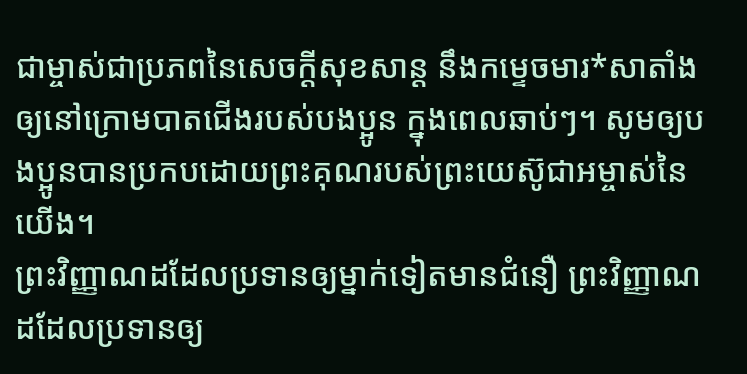ជាម្ចាស់ជាប្រភពនៃសេចក្ដីសុខសាន្ត នឹងកម្ទេចមារ*សាតាំងឲ្យនៅក្រោមបាតជើងរបស់បងប្អូន ក្នុងពេលឆាប់ៗ។ សូមឲ្យបងប្អូនបានប្រកបដោយព្រះគុណរបស់ព្រះយេស៊ូជាអម្ចាស់នៃយើង។
ព្រះវិញ្ញាណដដែលប្រទានឲ្យម្នាក់ទៀតមានជំនឿ ព្រះវិញ្ញាណដដែលប្រទានឲ្យ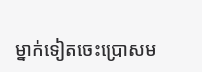ម្នាក់ទៀតចេះប្រោសម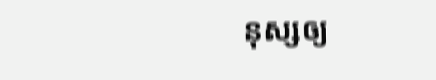នុស្សឲ្យ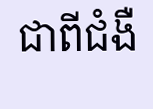ជាពីជំងឺ